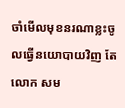ចាំមើលមុខនរណាខ្លះចូលធ្វើនយោបាយវិញ តែលោក សម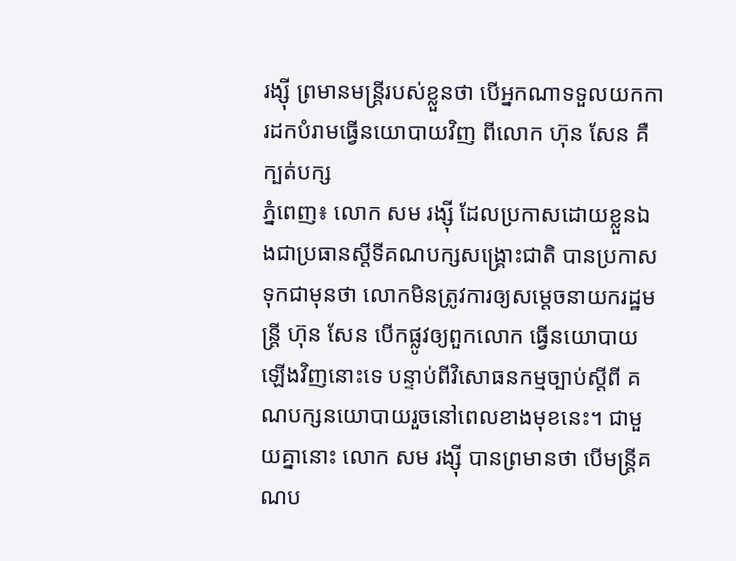រង្ស៊ី ព្រមានមន្រ្តីរបស់ខ្លួនថា បើអ្នកណាទទួលយកការដកបំរាមធ្វើនយោបាយវិញ ពីលោក ហ៊ុន សែន គឺក្បត់បក្ស
ភ្នំពេញ៖ លោក សម រង្ស៊ី ដែលប្រកាសដោយខ្លួនឯងជាប្រធានស្តីទីគណបក្សសង្រ្គោះជាតិ បានប្រកាសទុកជាមុនថា លោកមិនត្រូវការឲ្យសម្តេចនាយករដ្ឋមន្រ្តី ហ៊ុន សែន បើកផ្លូវឲ្យពួកលោក ធ្វើនយោបាយឡើងវិញនោះទេ បន្ទាប់ពីវិសោធនកម្មច្បាប់ស្តីពី គណបក្សនយោបាយរួចនៅពេលខាងមុខនេះ។ ជាមួយគ្នានោះ លោក សម រង្ស៊ី បានព្រមានថា បើមន្រ្តីគណប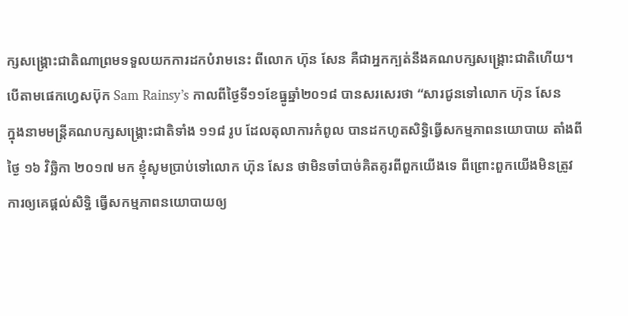ក្សសង្រ្គោះជាតិណាព្រមទទួលយកការដកបំរាមនេះ ពីលោក ហ៊ុន សែន គឺជាអ្នកក្បត់នឹងគណបក្សសង្រ្គោះជាតិហើយ។
បើតាមផេកហ្វេសប៊ុក Sam Rainsy’s កាលពីថ្ងៃទី១១ខែធ្នូឆ្នាំ២០១៨ បានសរសេរថា “សារជូនទៅលោក ហ៊ុន សែន
ក្នុងនាមមន្ត្រីគណបក្សសង្គ្រោះជាតិទាំង ១១៨ រូប ដែលតុលាការកំពូល បានដកហូតសិទ្ធិធ្វើសកម្មភាពនយោបាយ តាំងពីថ្ងៃ ១៦ វិច្ឆិកា ២០១៧ មក ខ្ញុំសូមប្រាប់ទៅលោក ហ៊ុន សែន ថាមិនចាំបាច់គិតគូរពីពួកយើងទេ ពីព្រោះពួកយើងមិនត្រូវការឲ្យគេផ្តល់សិទ្ធិ ធ្វើសកម្មភាពនយោបាយឲ្យ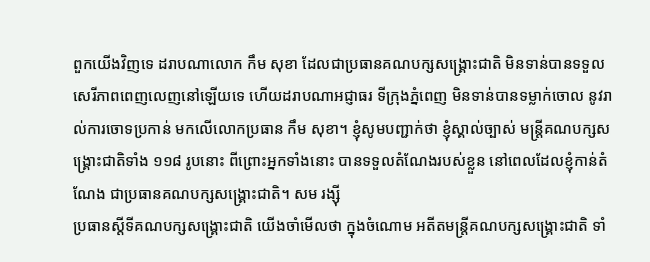ពួកយើងវិញទេ ដរាបណាលោក កឹម សុខា ដែលជាប្រធានគណបក្សសង្គ្រោះជាតិ មិនទាន់បានទទួលសេរីភាពពេញលេញនៅឡើយទេ ហើយដរាបណាអជ្ញាធរ ទីក្រុងភ្នំពេញ មិនទាន់បានទម្លាក់ចោល នូវរាល់ការចោទប្រកាន់ មកលើលោកប្រធាន កឹម សុខា។ ខ្ញុំសូមបញ្ជាក់ថា ខ្ញុំស្គាល់ច្បាស់ មន្ត្រីគណបក្សសង្គ្រោះជាតិទាំង ១១៨ រូបនោះ ពីព្រោះអ្នកទាំងនោះ បានទទួលតំណែងរបស់ខ្លួន នៅពេលដែលខ្ញុំកាន់តំណែង ជាប្រធានគណបក្សសង្គ្រោះជាតិ។ សម រង្ស៊ី
ប្រធានស្តីទីគណបក្សសង្គ្រោះជាតិ យើងចាំមើលថា ក្នុងចំណោម អតីតមន្ត្រីគណបក្សសង្គ្រោះជាតិ ទាំ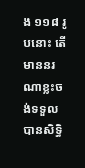ង ១១៨ រូបនោះ តើមាននរណាខ្លះចង់ទទួលបានសិទ្ធិ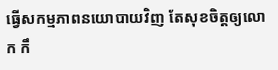ធ្វើសកម្មភាពនយោបាយវិញ តែសុខចិត្តឲ្យលោក កឹ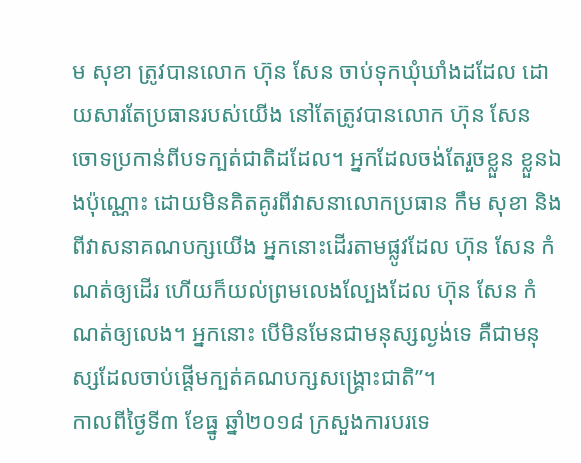ម សុខា ត្រូវបានលោក ហ៊ុន សែន ចាប់ទុកឃុំឃាំងដដែល ដោយសារតែប្រធានរបស់យើង នៅតែត្រូវបានលោក ហ៊ុន សែន ចោទប្រកាន់ពីបទក្បត់ជាតិដដែល។ អ្នកដែលចង់តែរួចខ្លួន ខ្លួនឯងប៉ុណ្ណោះ ដោយមិនគិតគូរពីវាសនាលោកប្រធាន កឹម សុខា និងពីវាសនាគណបក្សយើង អ្នកនោះដើរតាមផ្លូវដែល ហ៊ុន សែន កំណត់ឲ្យដើរ ហើយក៏យល់ព្រមលេងល្បែងដែល ហ៊ុន សែន កំណត់ឲ្យលេង។ អ្នកនោះ បើមិនមែនជាមនុស្សល្ងង់ទេ គឺជាមនុស្សដែលចាប់ផ្តើមក្បត់គណបក្សសង្គ្រោះជាតិ”។
កាលពីថ្ងៃទី៣ ខែធ្នូ ឆ្នាំ២០១៨ ក្រសួងការបរទេ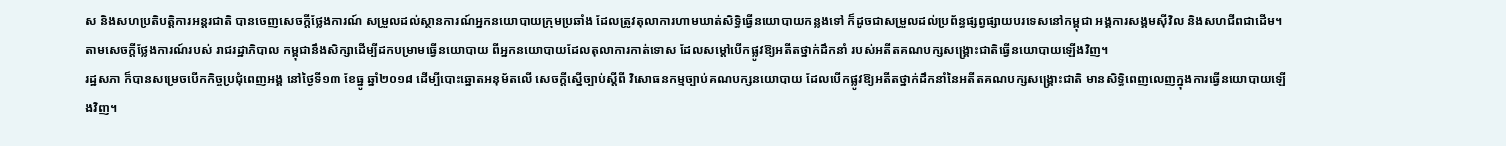ស និងសហប្រតិបត្តិការអន្តរជាតិ បានចេញសេចក្តីថ្លែងការណ៍ សម្រួលដល់ស្ថានការណ៍អ្នកនយោបាយក្រុមប្រឆាំង ដែលត្រូវតុលាការហាមឃាត់សិទ្ធិធ្វើនយោបាយកន្លងទៅ ក៏ដូចជាសម្រួលដល់ប្រព័ន្ធផ្សព្វផ្សាយបរទេសនៅកម្ពុជា អង្គការសង្គមស៊ីវិល និងសហជីពជាដើម។ តាមសេចក្តីថ្លែងការណ៍របស់ រាជរដ្ឋាភិបាល កម្ពុជានឹងសិក្សាដើម្បីដកបម្រាមធ្វើនយោបាយ ពីអ្នកនយោបាយដែលតុលាការកាត់ទោស ដែលសម្តៅបើកផ្លូវឱ្យអតីតថ្នាក់ដឹកនាំ របស់អតីតគណបក្សសង្រ្គោះជាតិធ្វើនយោបាយឡើងវិញ។
រដ្ឋសភា ក៏បានសម្រេចបើកកិច្ចប្រជុំពេញអង្គ នៅថ្ងៃទី១៣ ខែធ្នូ ឆ្នាំ២០១៨ ដើម្បីបោះឆ្នោតអនុម័តលើ សេចក្តីស្នើច្បាប់ស្តីពី វិសោធនកម្មច្បាប់គណបក្សនយោបាយ ដែលបើកផ្លូវឱ្យអតីតថ្នាក់ដឹកនាំនៃអតីតគណបក្សសង្រ្គោះជាតិ មានសិទ្ធិពេញលេញក្នុងការធ្វើនយោបាយឡើងវិញ។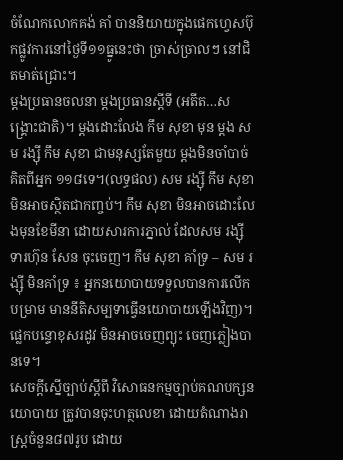ចំណែកលោកគង់ គាំ បាននិយាយក្នុងផេកហ្វេសប៊ុកផ្លូវការនៅថ្ងៃទី១១ធ្នូនេះថា ច្រាស់ច្រាលៗ នៅជិតមាត់ជ្រោះ។
ម្តងប្រធានចលនា ម្តងប្រធានស្តីទី (អតីត…សង្គ្រោះជាតិ)។ ម្តងដោះលែង កឹម សុខា មុន ម្តង សម រង្ស៊ី កឹម សុខា ជាមនុស្សតែមួយ ម្តងមិនចាំបាច់គិតពីអ្នក ១១៨ទេ។(លទ្ធផល) សម រង្ស៊ី កឹម សុខា មិនអាចស្ថិតជាកញ្ចប់។ កឹម សុខា មិនអាចដោះលែងមុនខែមីនា ដោយសារការភ្នាល់ ដែលសម រង្ស៊ី ទារហ៊ុន សែន ចុះចេញ។ កឹម សុខា គាំទ្រ – សម រង្ស៊ី មិនគាំទ្រ ៖ អ្នកនយោបាយទទួលបានការលើកបម្រាម មាននីតិសម្បទាធ្វើនយោបាយឡើងវិញ)។ ផ្លេកបន្ទោខុសរដូវ មិនអាចចេញព្យុះ ចេញភ្លៀងបានទេ។
សេចក្តីស្នើច្បាប់ស្តីពី វិសោធនកម្មច្បាប់គណបក្សនយោបាយ ត្រូវបានចុះហត្ថលេខា ដោយតំណាងរាស្រ្តចំនួន៨៧រូប ដោយ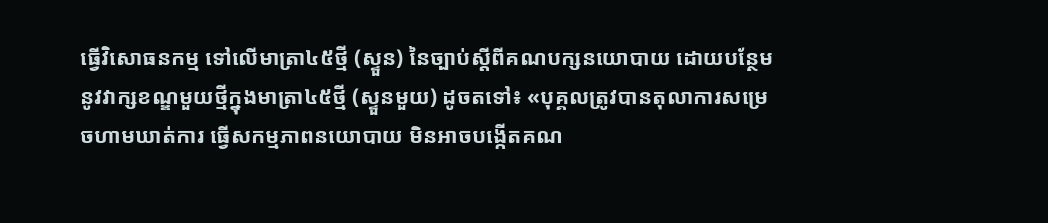ធ្វើវិសោធនកម្ម ទៅលើមាត្រា៤៥ថ្មី (ស្ទួន) នៃច្បាប់ស្តីពីគណបក្សនយោបាយ ដោយបន្ថែមនូវវាក្សខណ្ឌមួយថ្មីក្នុងមាត្រា៤៥ថ្មី (ស្ទួនមួយ) ដូចតទៅ៖ «បុគ្គលត្រូវបានតុលាការសម្រេចហាមឃាត់ការ ធ្វើសកម្មភាពនយោបាយ មិនអាចបង្កើតគណ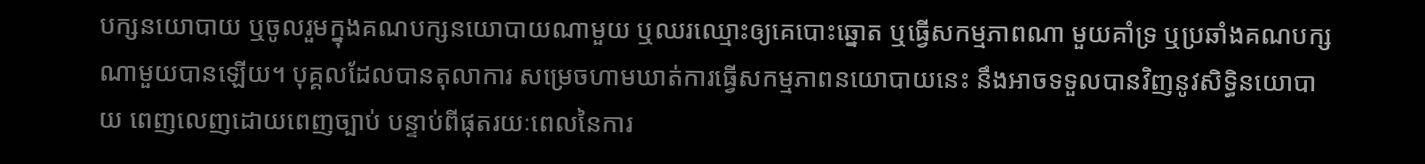បក្សនយោបាយ ឬចូលរួមក្នុងគណបក្សនយោបាយណាមួយ ឬឈរឈ្មោះឲ្យគេបោះឆ្នោត ឬធ្វើសកម្មភាពណា មួយគាំទ្រ ឬប្រឆាំងគណបក្សណាមួយបានឡើយ។ បុគ្គលដែលបានតុលាការ សម្រេចហាមឃាត់ការធ្វើសកម្មភាពនយោបាយនេះ នឹងអាចទទួលបានវិញនូវសិទ្ធិនយោបាយ ពេញលេញដោយពេញច្បាប់ បន្ទាប់ពីផុតរយៈពេលនៃការ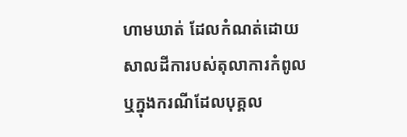ហាមឃាត់ ដែលកំណត់ដោយ សាលដីការបស់តុលាការកំពូល ឬក្នុងករណីដែលបុគ្គល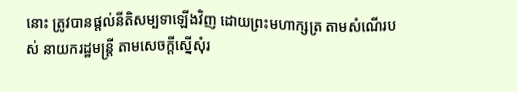នោះ ត្រូវបានផ្តល់នីតិសម្បទាឡើងវិញ ដោយព្រះមហាក្សត្រ តាមសំណើរបស់ នាយករដ្ឋមន្រ្តី តាមសេចក្តីស្នើសុំរ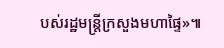បស់រដ្ឋមន្រ្តីក្រសួងមហាផ្ទៃ»៕